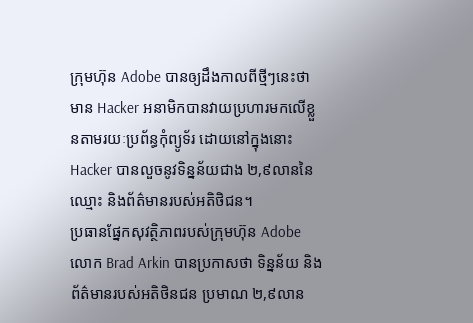ក្រុមហ៊ុន Adobe បានឲ្យដឹងកាលពីថ្មីៗនេះថា មាន Hacker អនាមិកបានវាយប្រហារមកលើខ្លួនតាមរយៈប្រព័ន្ធកុំព្យូទ័រ ដោយនៅក្នុងនោះ Hacker បានលួចនូវទិន្នន័យជាង ២,៩លាននៃឈ្មោះ និងព័ត៌មានរបស់អតិថិជន។
ប្រធានផ្នែកសុវត្ថិភាពរបស់ក្រុមហ៊ុន Adobe លោក Brad Arkin បានប្រកាសថា ទិន្នន័យ និងព័ត៌មានរបស់អតិថិនជន ប្រមាណ ២,៩លាន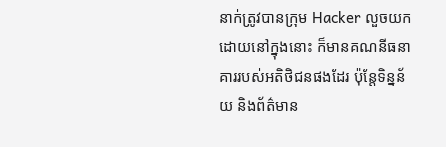នាក់ត្រូវបានក្រុម Hacker លួចយក ដោយនៅក្នុងនោះ ក៏មានគណនីធនាគាររបស់អតិថិជនផងដែរ ប៉ុន្តែទិន្នន័យ និងព័ត៌មាន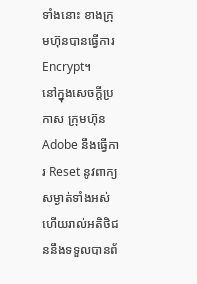ទាំងនោះ ខាងក្រុមហ៊ុនបានធ្វើការ Encrypt។
នៅក្នុងសេចក្ដីប្រកាស ក្រុមហ៊ុន Adobe នឹងធ្វើការ Reset នូវពាក្យសម្ងាត់ទាំងអស់ ហើយរាល់អតិថិជននឹងទទួលបានព័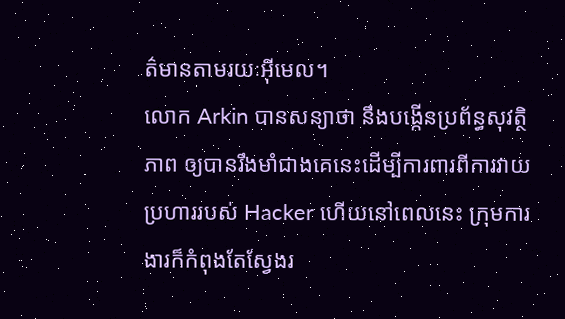ត៌មានតាមរយៈអ៊ីមេល។
លោក Arkin បានសន្យាថា នឹងបង្កើនប្រព័ន្ធសុវត្ថិភាព ឲ្យបានរឹងមាំជាងគេនេះដើម្បីការពារពីការវាយប្រហាររបស់ Hacker ហើយនៅពេលនេះ ក្រុមការងារក៏កំពុងតែស្វែងរ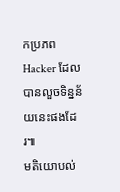កប្រភព Hacker ដែលបានលួចទិន្នន័យនេះផងដែរ៕
មតិយោបល់